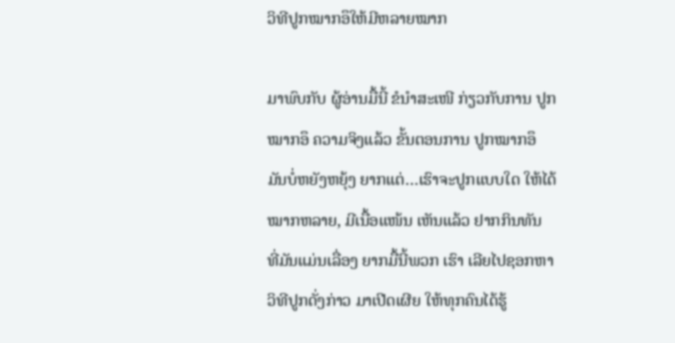ວິທີປູກໝາກອຶໃຫ້ມີຫລາຍໝາກ

ມາພົບກັບ ຜູ້ອ່ານມື້ນີ້ ຂໍນຳສະເໜີ ກ່ຽວກັບການ ປູກໝາກອຶ ຄວາມຈິງແລ້ວ ຂັ້ນຕອນການ ປູກໝາກອຶ ມັນບໍ່ຫຍັງຫຍຸ້ງ ຍາກແຕ່…ເຮົາຈະປູກແບບໃດ ໃຫ້ໄດ້ໝາກຫລາຍ, ມີເນື້ອແໜ້ນ ເຫັນແລ້ວ ຢາກກິນທັນ ທີ່ມັນແມ່ນເລື່ອງ ຍາກມື້ນີ້ພວກ ເຮົາ ເລີຍໄປຊອກຫາ ວິທີປູກດັ່ງກ່າວ ມາເປີດເຜີຍ ໃຫ້ທຸກຄົນໄດ້ຮູ້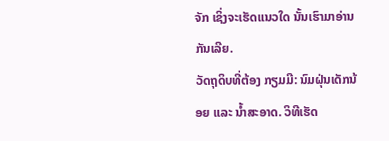ຈັກ ເຊິ່ງຈະເຮັດແນວໃດ ນັ້ນເຮົາມາອ່ານ ກັນເລີຍ.
ວັດຖຸດິບທີ່ຕ້ອງ ກຽມມີ: ນົມຝຸ່ນເດັກນ້ອຍ ແລະ ນ້ຳສະອາດ. ວິທີເຮັດ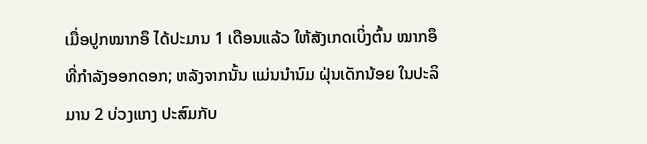ເມື່ອປູກໝາກອຶ ໄດ້ປະມານ 1 ເດືອນແລ້ວ ໃຫ້ສັງເກດເບິ່ງຕົ້ນ ໝາກອຶ ທີ່ກຳລັງອອກດອກ; ຫລັງຈາກນັ້ນ ແມ່ນນຳນົມ ຝຸ່ນເດັກນ້ອຍ ໃນປະລິມານ 2 ບ່ວງແກງ ປະສົມກັບ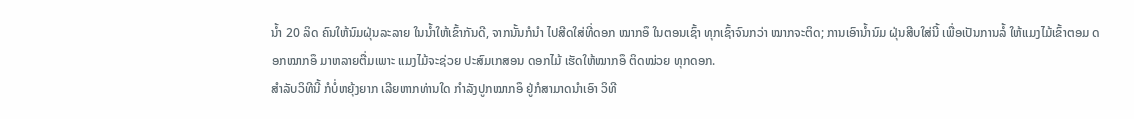ນ້ຳ 20 ລິດ ຄົນໃຫ້ນົມຝຸ່ນລະລາຍ ໃນນ້ຳໃຫ້ເຂົ້າກັນດີ, ຈາກນັ້ນກໍນຳ ໄປສີດໃສ່ທີ່ດອກ ໝາກອຶ ໃນຕອນເຊົ້າ ທຸກເຊົ້າຈົນກວ່າ ໝາກຈະຕິດ; ການເອົານ້ຳນົມ ຝຸ່ນສີບໃສ່ນີ້ ເພື່ອເປັນການລໍ້ ໃຫ້ແມງໄມ້ເຂົ້າຕອມ ດອກໝາກອຶ ມາຫລາຍຕື່ມເພາະ ແມງໄມ້ຈະຊ່ວຍ ປະສົມເກສອນ ດອກໄມ້ ເຮັດໃຫ້ໝາກອຶ ຕິດໝ່ວຍ ທຸກດອກ.
ສຳລັບວິທີນີ້ ກໍບໍ່ຫຍຸ້ງຍາກ ເລີຍຫາກທ່ານໃດ ກຳລັງປູກໝາກອຶ ຢູ່ກໍສາມາດນຳເອົາ ວິທີ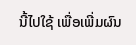ນີ້ໄປໃຊ້ ເພື່ອເພີ່ມຜົນ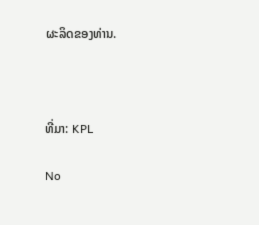ຜະລິດຂອງທ່ານ.



ທີ່ມາ: KPL

No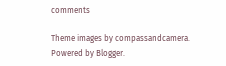comments

Theme images by compassandcamera. Powered by Blogger.